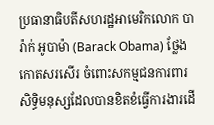ប្រធានាធិបតីសហរដ្ឋអាមេរិកលោក បារ៉ាក់ អូបាម៉ា (Barack Obama) ថ្លែងកោតសរសើរ ចំពោះសកម្មជនការពារសិទ្ធិមនុស្សដែលបានខិតខំធ្វើការងារដើ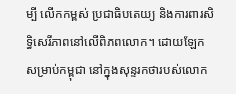ម្បី លើកកម្ពស់ ប្រជាធិបតេយ្យ និងការពារសិទ្ធិសេរីភាពនៅលើពិភពលោក។ ដោយឡែកសម្រាប់កម្ពុជា នៅក្នុងសុន្ទរកថារបស់លោក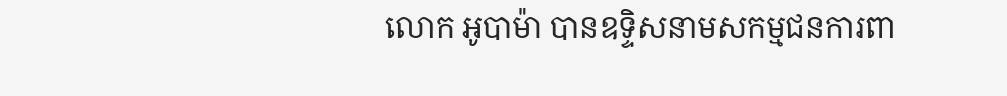លោក អូបាម៉ា បានឧទ្ទិសនាមសកម្មជនការពា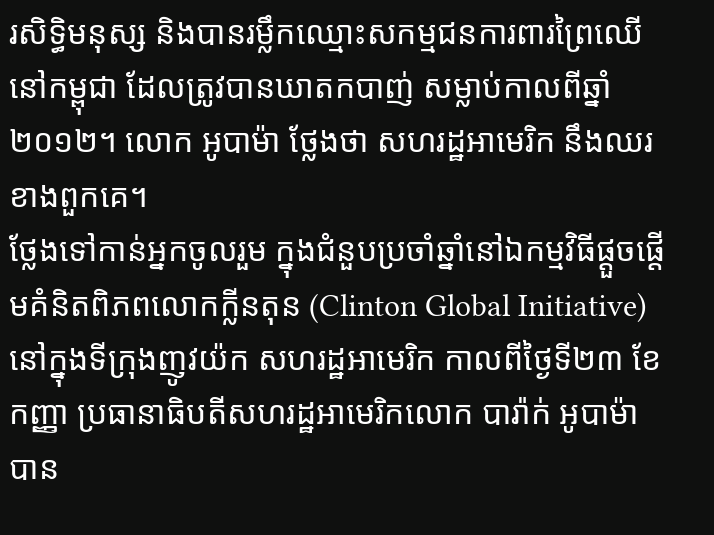រសិទ្ធិមនុស្ស និងបានរម្លឹកឈ្មោះសកម្មជនការពារព្រៃឈើនៅកម្ពុជា ដែលត្រូវបានឃាតកបាញ់ សម្លាប់កាលពីឆ្នាំ២០១២។ លោក អូបាម៉ា ថ្លែងថា សហរដ្ឋអាមេរិក នឹងឈរខាងពួកគេ។
ថ្លែងទៅកាន់អ្នកចូលរួម ក្នុងជំនួបប្រចាំឆ្នាំនៅឯកម្មវិធីផ្ដួចផ្ដើមគំនិតពិភពលោកក្លីនតុន (Clinton Global Initiative) នៅក្នុងទីក្រុងញូវយ៉ក សហរដ្ឋអាមេរិក កាលពីថ្ងៃទី២៣ ខែកញ្ញា ប្រធានាធិបតីសហរដ្ឋអាមេរិកលោក បារ៉ាក់ អូបាម៉ា បាន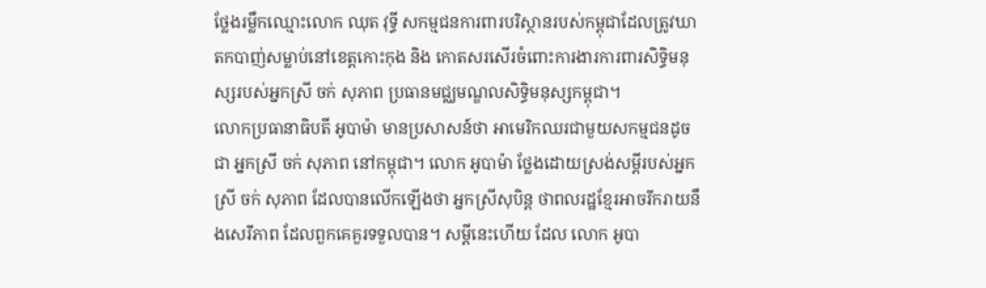ថ្លែងរម្លឹកឈ្មោះលោក ឈុត វុទ្ធី សកម្មជនការពារបរិស្ថានរបស់កម្ពុជាដែលត្រូវឃាតកបាញ់សម្លាប់នៅខេត្តកោះកុង និង កោតសរសើរចំពោះការងារការពារសិទ្ធិមនុស្សរបស់អ្នកស្រី ចក់ សុភាព ប្រធានមជ្ឈមណ្ឌលសិទ្ធិមនុស្សកម្ពុជា។
លោកប្រធានាធិបតី អូបាម៉ា មានប្រសាសន៍ថា អាមេរិកឈរជាមួយសកម្មជនដូចជា អ្នកស្រី ចក់ សុភាព នៅកម្ពុជា។ លោក អូបាម៉ា ថ្លែងដោយស្រង់សម្ដីរបស់អ្នកស្រី ចក់ សុភាព ដែលបានលើកឡើងថា អ្នកស្រីសុបិន្ត ថាពលរដ្ឋខ្មែរអាចរីករាយនឹងសេរីភាព ដែលពួកគេគួរទទួលបាន។ សម្ដីនេះហើយ ដែល លោក អូបា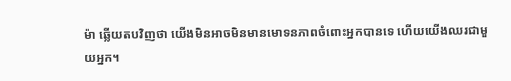ម៉ា ឆ្លើយតបវិញថា យើងមិនអាចមិនមានមោទនភាពចំពោះអ្នកបានទេ ហើយយើងឈរជាមួយអ្នក។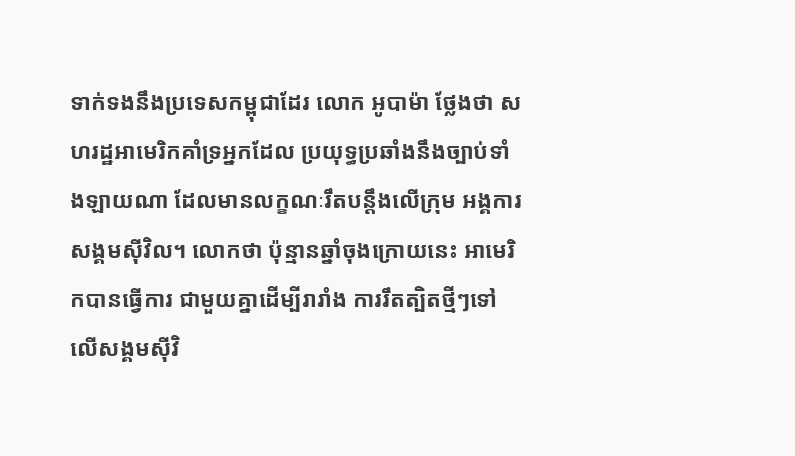ទាក់ទងនឹងប្រទេសកម្ពុជាដែរ លោក អូបាម៉ា ថ្លែងថា សហរដ្ឋអាមេរិកគាំទ្រអ្នកដែល ប្រយុទ្ធប្រឆាំងនឹងច្បាប់ទាំងឡាយណា ដែលមានលក្ខណៈរឹតបន្តឹងលើក្រុម អង្គការ សង្គមស៊ីវិល។ លោកថា ប៉ុន្មានឆ្នាំចុងក្រោយនេះ អាមេរិកបានធ្វើការ ជាមួយគ្នាដើម្បីរារាំង ការរឹតត្បិតថ្មីៗទៅលើសង្គមស៊ីវិ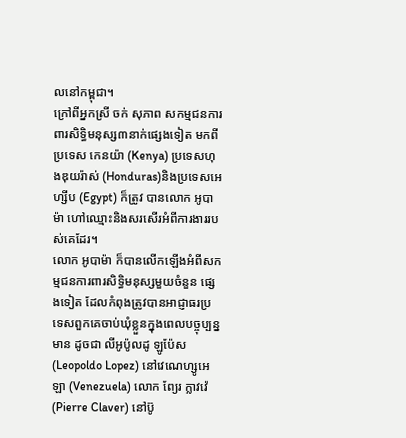លនៅកម្ពុជា។
ក្រៅពីអ្នកស្រី ចក់ សុភាព សកម្មជនការពារសិទ្ធិមនុស្ស៣នាក់ផ្សេងទៀត មកពីប្រទេស កេនយ៉ា (Kenya) ប្រទេសហុងឌុយរ៉ាស់ (Honduras)និងប្រទេសអេហ្សីប (Egypt) ក៏ត្រូវ បានលោក អូបាម៉ា ហៅឈ្មោះនិងសរសើរអំពីការងាររបស់គេដែរ។
លោក អូបាម៉ា ក៏បានលើកឡើងអំពីសកម្មជនការពារសិទ្ធិមនុស្សមួយចំនួន ផ្សេងទៀត ដែលកំពុងត្រូវបានអាជ្ញាធរប្រទេសពួកគេចាប់ឃុំខ្លួនក្នុងពេលបច្ចុប្បន្ន មាន ដូចជា លីអូប៉ូលដូ ឡូប៉ែស (Leopoldo Lopez) នៅវេណេហ្សូអេឡា (Venezuela) លោក ព្យែរ ក្លាវវ៉េ (Pierre Claver) នៅប៊ូ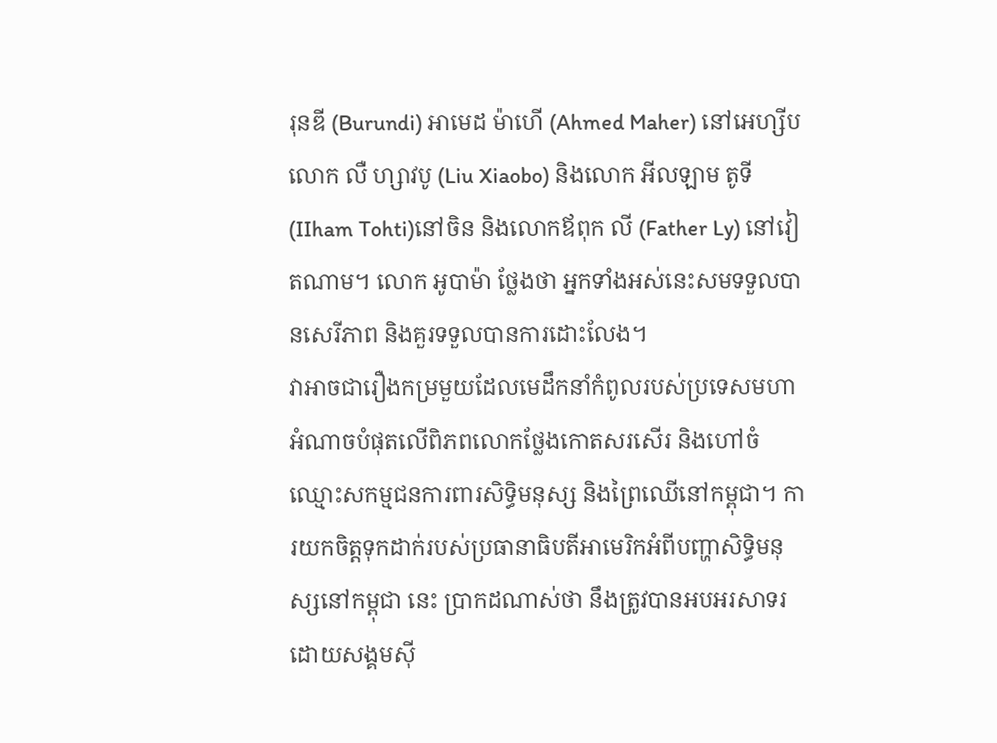រុនឌី (Burundi) អាមេដ ម៉ាហើ (Ahmed Maher) នៅអេហ្សីប លោក លឺ ហ្សាវបូ (Liu Xiaobo) និងលោក អីលឡាម តូទី (IIham Tohti)នៅចិន និងលោកឪពុក លី (Father Ly) នៅវៀតណាម។ លោក អូបាម៉ា ថ្លែងថា អ្នកទាំងអស់នេះសមទទួលបានសេរីភាព និងគួរទទួលបានការដោះលែង។
វាអាចជារឿងកម្រមួយដែលមេដឹកនាំកំពូលរបស់ប្រទេសមហាអំណាចបំផុតលើពិភពលោកថ្លែងកោតសរសើរ និងហៅចំឈ្មោះសកម្មជនការពារសិទ្ធិមនុស្ស និងព្រៃឈើនៅកម្ពុជា។ ការយកចិត្តទុកដាក់របស់ប្រធានាធិបតីអាមេរិកអំពីបញ្ហាសិទ្ធិមនុស្សនៅកម្ពុជា នេះ ប្រាកដណាស់ថា នឹងត្រូវបានអបអរសាទរដោយសង្គមស៊ី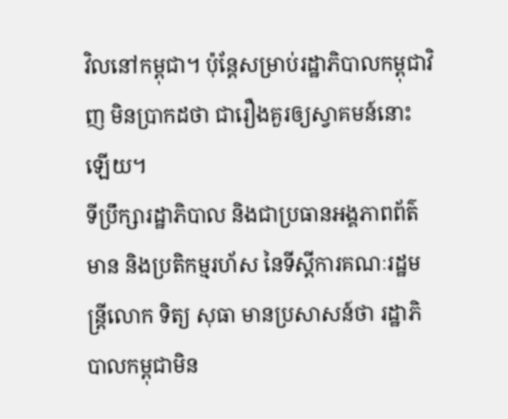វិលនៅកម្ពុជា។ ប៉ុន្តែសម្រាប់រដ្ឋាភិបាលកម្ពុជាវិញ មិនប្រាកដថា ជារឿងគួរឲ្យស្វាគមន៍នោះឡើយ។
ទីប្រឹក្សារដ្ឋាភិបាល និងជាប្រធានអង្គភាពព័ត៌មាន និងប្រតិកម្មរហ័ស នៃទីស្ដីការគណៈរដ្ឋមន្ត្រីលោក ទិត្យ សុធា មានប្រសាសន៍ថា រដ្ឋាភិបាលកម្ពុជាមិន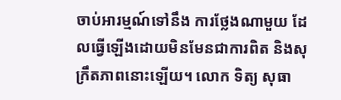ចាប់អារម្មណ៍ទៅនឹង ការថ្លែងណាមួយ ដែលធ្វើឡើងដោយមិនមែនជាការពិត និងសុក្រឹតភាពនោះឡើយ។ លោក ទិត្យ សុធា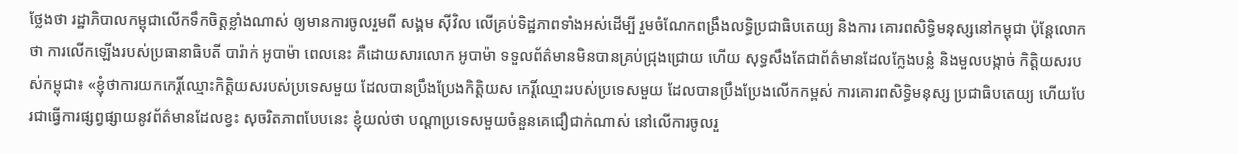ថ្លែងថា រដ្ឋាភិបាលកម្ពុជាលើកទឹកចិត្តខ្លាំងណាស់ ឲ្យមានការចូលរួមពី សង្គម ស៊ីវិល លើគ្រប់ទិដ្ឋភាពទាំងអស់ដើម្បី រួមចំណែកពង្រឹងលទ្ធិប្រជាធិបតេយ្យ និងការ គោរពសិទ្ធិមនុស្សនៅកម្ពុជា ប៉ុន្តែលោកថា ការលើកឡើងរបស់ប្រធានាធិបតី បារ៉ាក់ អូបាម៉ា ពេលនេះ គឺដោយសារលោក អូបាម៉ា ទទួលព័ត៌មានមិនបានគ្រប់ជ្រុងជ្រោយ ហើយ សុទ្ធសឹងតែជាព័ត៌មានដែលក្លែងបន្លំ និងមួលបង្កាច់ កិត្តិយសរបស់កម្ពុជា៖ «ខ្ញុំថាការយកកេរ្តិ៍ឈ្មោះកិត្តិយសរបស់ប្រទេសមួយ ដែលបានប្រឹងប្រែងកិត្តិយស កេរ្តិ៍ឈ្មោះរបស់ប្រទេសមួយ ដែលបានប្រឹងប្រែងលើកកម្ពស់ ការគោរពសិទ្ធិមនុស្ស ប្រជាធិបតេយ្យ ហើយបែរជាធ្វើការផ្សព្វផ្សាយនូវព័ត៌មានដែលខ្វះ សុចរិតភាពបែបនេះ ខ្ញុំយល់ថា បណ្ដាប្រទេសមួយចំនួនគេជឿជាក់ណាស់ នៅលើការចូលរួ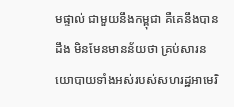មផ្ទាល់ ជាមួយនឹងកម្ពុជា គឺគេនឹងបានដឹង មិនមែនមានន័យថា គ្រប់សារនយោបាយទាំងអស់របស់សហរដ្ឋអាមេរិ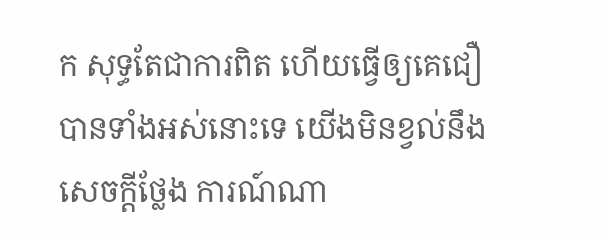ក សុទ្ធតែជាការពិត ហើយធ្វើឲ្យគេជឿបានទាំងអស់នោះទេ យើងមិនខ្វល់នឹងសេចក្ដីថ្លែង ការណ៍ណា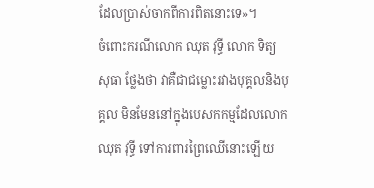ដែលប្រាស់ចាកពីការពិតនោះទេ»។
ចំពោះករណីលោក ឈុត វុទ្ធី លោក ទិត្យ សុធា ថ្លែងថា វាគឺជាជម្លោះរវាងបុគ្គលនិងបុគ្គល មិនមែននៅក្នុងបេសកកម្មដែលលោក ឈុត វុទ្ធី ទៅការពារព្រៃឈើនោះឡើយ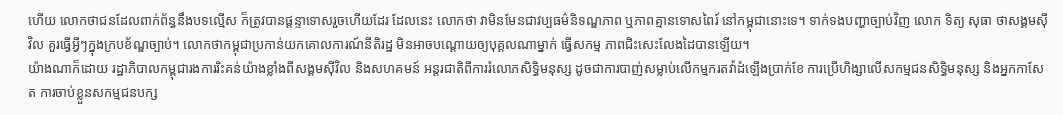ហើយ លោកថាជនដែលពាក់ព័ន្ធនឹងបទល្មើស ក៏ត្រូវបានផ្ដន្ទាទោសរួចហើយដែរ ដែលនេះ លោកថា វាមិនមែនជាវប្បធម៌និទណ្ឌភាព ឬភាពគ្មានទោសពៃរ៍ នៅកម្ពុជានោះទេ។ ទាក់ទងបញ្ហាច្បាប់វិញ លោក ទិត្យ សុធា ថាសង្គមស៊ីវិល គួរធ្វើអ្វីៗក្នុងក្របខ័ណ្ឌច្បាប់។ លោកថាកម្ពុជាប្រកាន់យកគោលការណ៍នីតិរដ្ឋ មិនអាចបណ្ដោយឲ្យបុគ្គលណាម្នាក់ ធ្វើសកម្ម ភាពជិះសេះលែងដៃបានឡើយ។
យ៉ាងណាក៏ដោយ រដ្ឋាភិបាលកម្ពុជារងការរិះគន់យ៉ាងខ្លាំងពីសង្គមស៊ីវិល និងសហគមន៍ អន្តរជាតិពីការរំលោភសិទ្ធិមនុស្ស ដូចជាការបាញ់សម្លាប់លើកម្មករតវ៉ាដំឡើងប្រាក់ខែ ការប្រើហិង្សាលើសកម្មជនសិទ្ធិមនុស្ស និងអ្នកកាសែត ការចាប់ខ្លួនសកម្មជនបក្ស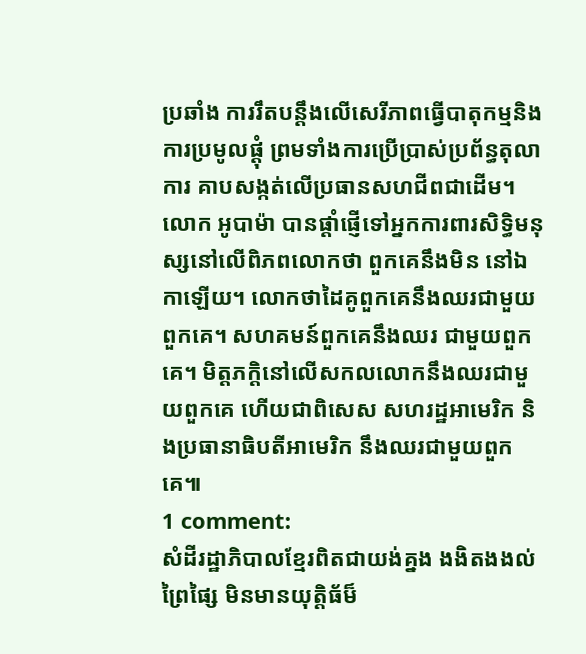ប្រឆាំង ការរឹតបន្តឹងលើសេរីភាពធ្វើបាតុកម្មនិងការប្រមូលផ្ដុំ ព្រមទាំងការប្រើប្រាស់ប្រព័ន្ធតុលាការ គាបសង្កត់លើប្រធានសហជីពជាដើម។
លោក អូបាម៉ា បានផ្ដាំផ្ញើទៅអ្នកការពារសិទ្ធិមនុស្សនៅលើពិភពលោកថា ពួកគេនឹងមិន នៅឯកាឡើយ។ លោកថាដៃគូពួកគេនឹងឈរជាមួយពួកគេ។ សហគមន៍ពួកគេនឹងឈរ ជាមួយពួកគេ។ មិត្តភក្តិនៅលើសកលលោកនឹងឈរជាមួយពួកគេ ហើយជាពិសេស សហរដ្ឋអាមេរិក និងប្រធានាធិបតីអាមេរិក នឹងឈរជាមួយពួកគេ៕
1 comment:
សំដីរដ្ឋាភិបាលខ្មែរពិតជាយង់គ្នង ងងិតងងល់ ព្រៃផ្សៃ មិនមានយុត្តិធ័ម៏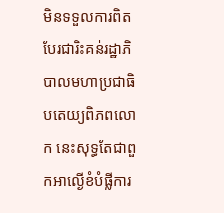មិនទទួលការពិត បែរជារិះគន់រដ្ឋាភិបាលមហាប្រជាធិបតេយ្យពិភពលោក នេះសុទ្ធតែជាពួកអាល្ងើខំបំផ្លីការ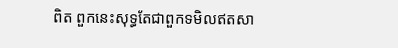ពិត ពួកនេះសុទ្ធតែជាពួកទមិលឥតសា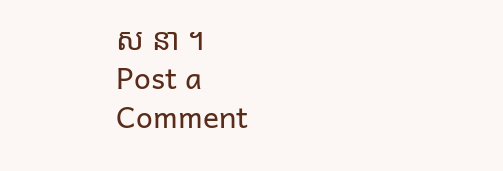ស នា ។
Post a Comment